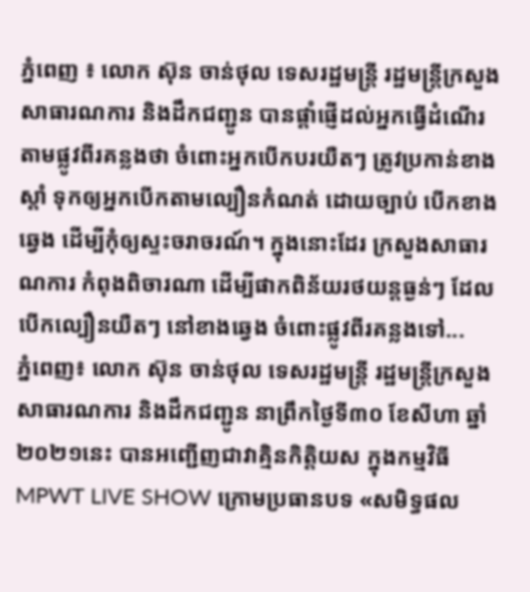ភ្នំពេញ ៖ លោក ស៊ុន ចាន់ថុល ទេសរដ្ឋមន្ដ្រី រដ្ឋមន្ដ្រីក្រសួងសាធារណការ និងដឹកជញ្ជូន បានផ្ដាំផ្ញើដល់អ្នកធ្វើដំណើរតាមផ្លូវពីរគន្លងថា ចំពោះអ្នកបើកបរយឺតៗ ត្រូវប្រកាន់ខាងស្ដាំ ទុកឲ្យអ្នកបើកតាមល្បឿនកំណត់ ដោយច្បាប់ បើកខាងឆ្វេង ដើម្បីកុំឲ្យស្ទះចរាចរណ៍។ ក្នុងនោះដែរ ក្រសួងសាធារណការ កំពុងពិចារណា ដើម្បីផាកពិន័យរថយន្ដធ្ងន់ៗ ដែលបើកល្បឿនយឺតៗ នៅខាងឆ្វេង ចំពោះផ្លូវពីរគន្លងទៅ...
ភ្នំពេញ៖ លោក ស៊ុន ចាន់ថុល ទេសរដ្ឋមន្ដ្រី រដ្ឋមន្ត្រីក្រសួងសាធារណការ និងដឹកជញ្ជូន នាព្រឹកថ្ងៃទី៣០ ខែសីហា ឆ្នាំ២០២១នេះ បានអញ្ជើញជាវាគ្មិនកិត្តិយស ក្នុងកម្មវិធី MPWT LIVE SHOW ក្រោមប្រធានបទ «សមិទ្ធផល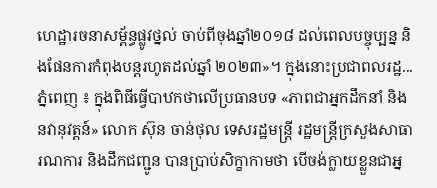ហេដ្ឋារចនាសម្ព័ន្ធផ្លូវថ្នល់ ចាប់ពីចុងឆ្នាំ២០១៨ ដល់ពេលបច្ចុប្បន្ន និងផែនការកំពុងបន្តរហូតដល់ឆ្នាំ ២០២៣»។ ក្នុងនោះប្រជាពលរដ្ឋ...
ភ្នំពេញ ៖ ក្នុងពិធីធ្វើបាឋកថាលើប្រធានបទ «ភាពជាអ្នកដឹកនាំ និងនវានុវត្តន៍» លោក ស៊ុន ចាន់ថុល ទេសរដ្ឋមន្ត្រី រដ្ឋមន្ត្រីក្រសួងសាធារណការ និងដឹកជញ្ជូន បានប្រាប់សិក្ខាកាមថា បើចង់ក្លាយខ្លួនជាអ្ន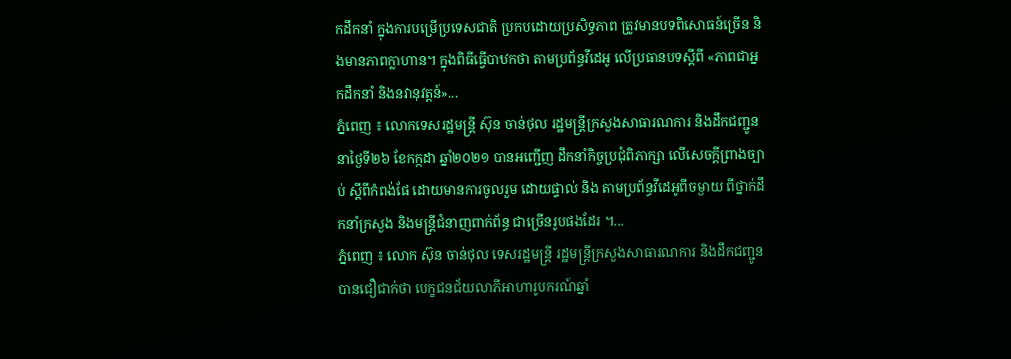កដឹកនាំ ក្នុងការបម្រើប្រទេសជាតិ ប្រកបដោយប្រសិទ្ធភាព ត្រូវមានបទពិសោធន៍ច្រើន និងមានភាពក្លាហាន។ ក្នុងពិធីធ្វើបាឋកថា តាមប្រព័ន្ធវីដេអូ លើប្រធានបទស្តីពី «ភាពជាអ្នកដឹកនាំ និងនវានុវត្តន៍»...
ភ្នំពេញ ៖ លោកទេសរដ្ឋមន្ត្រី ស៊ុន ចាន់ថុល រដ្ឋមន្ត្រីក្រសួងសាធារណការ និងដឹកជញ្ជូន នាថ្ងៃទី២៦ ខែកក្កដា ឆ្នាំ២០២១ បានអញ្ជើញ ដឹកនាំកិច្ចប្រជុំពិភាក្សា លើសេចក្តីព្រាងច្បាប់ ស្ដីពីកំពង់ផែ ដោយមានការចូលរួម ដោយផ្ទាល់ និង តាមប្រព័ន្ធវីដេអូពីចម្ងាយ ពីថ្នាក់ដឹកនាំក្រសួង និងមន្ត្រីជំនាញពាក់ព័ន្ធ ជាច្រើនរូបផងដែរ ។...
ភ្នំពេញ ៖ លោក ស៊ុន ចាន់ថុល ទេសរដ្ឋមន្ត្រី រដ្ឋមន្ត្រីក្រសួងសាធារណការ និងដឹកជញ្ជូន បានជឿជាក់ថា បេក្ខជនជ័យលាភីអាហារូបករណ៍ឆ្នាំ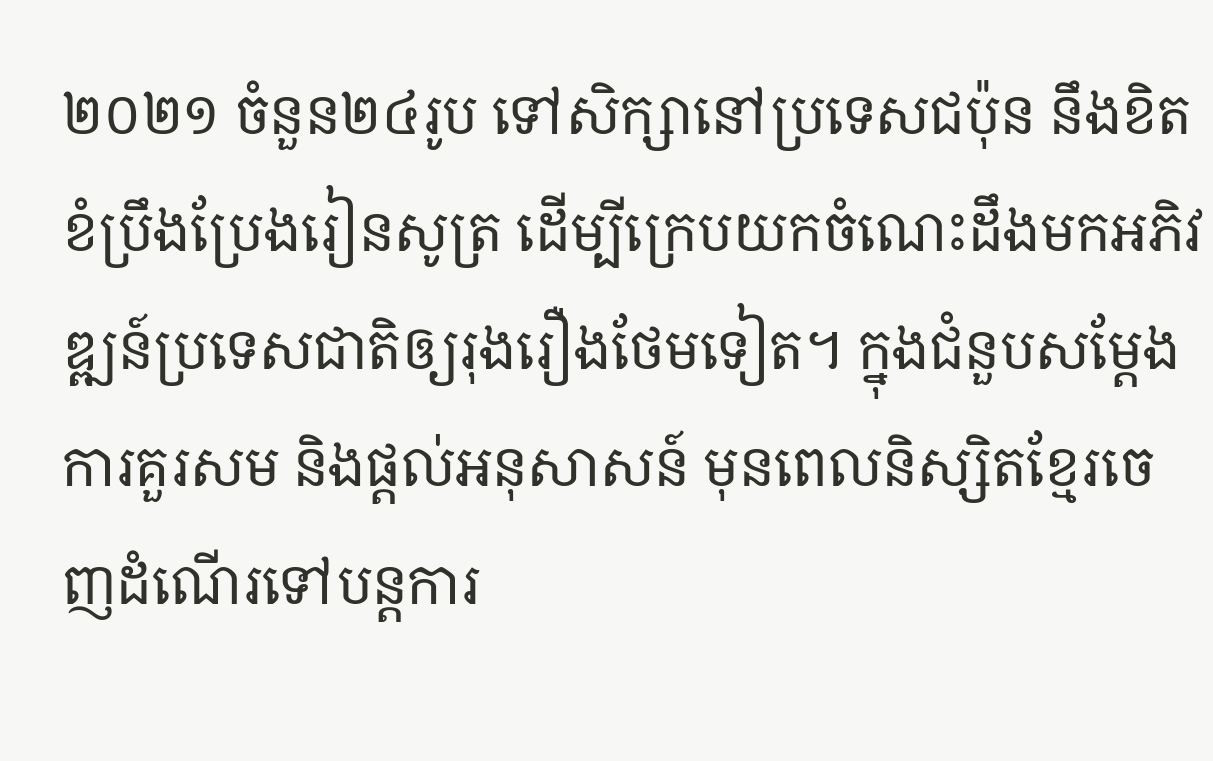២០២១ ចំនួន២៤រូប ទៅសិក្សានៅប្រទេសជប៉ុន នឹងខិតខំប្រឹងប្រែងរៀនសូត្រ ដើម្បីក្រេបយកចំណេះដឹងមកអភិវឌ្ឍន៍ប្រទេសជាតិឲ្យរុងរឿងថែមទៀត។ ក្នុងជំនួបសម្ដែងការគួរសម និងផ្ដល់អនុសាសន៍ មុនពេលនិស្សិតខ្មែរចេញដំណើរទៅបន្តការ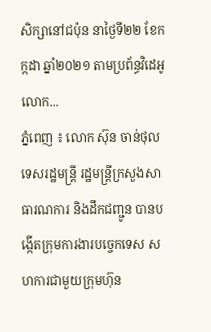សិក្សានៅជប៉ុន នាថ្ងៃទី២២ ខែកក្កដា ឆ្នាំ២០២១ តាមប្រព័ន្ធវិដេអូ លោក...
ភ្នំពេញ ៖ លោក ស៊ុន ចាន់ថុល ទេសរដ្ឋមន្ដ្រី រដ្ឋមន្ដ្រីក្រសួងសាធារណការ និងដឹកជញ្ជូន បានបង្កើតក្រុមការងារបច្ចេកទេស សហការជាមួយក្រុមហ៊ុន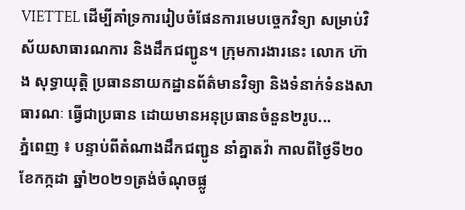VIETTEL ដើម្បីគាំទ្រការរៀបចំផែនការមេបច្ចេកវិទ្យា សម្រាប់វិស័យសាធារណការ និងដឹកជញ្ជូន។ ក្រុមការងារនេះ លោក ហ៊ាង សុទ្ធាយុត្តិ ប្រធាននាយកដ្ឋានព័ត៌មានវិទ្យា និងទំនាក់ទំនងសាធារណៈ ធ្វើជាប្រធាន ដោយមានអនុប្រធានចំនួន២រូប...
ភ្នំពេញ ៖ បន្ទាប់ពីតំណាងដឹកជញ្ជូន នាំគ្នាតវ៉ា កាលពីថ្ងៃទី២០ ខែកក្កដា ឆ្នាំ២០២១ត្រង់ចំណុចផ្លូ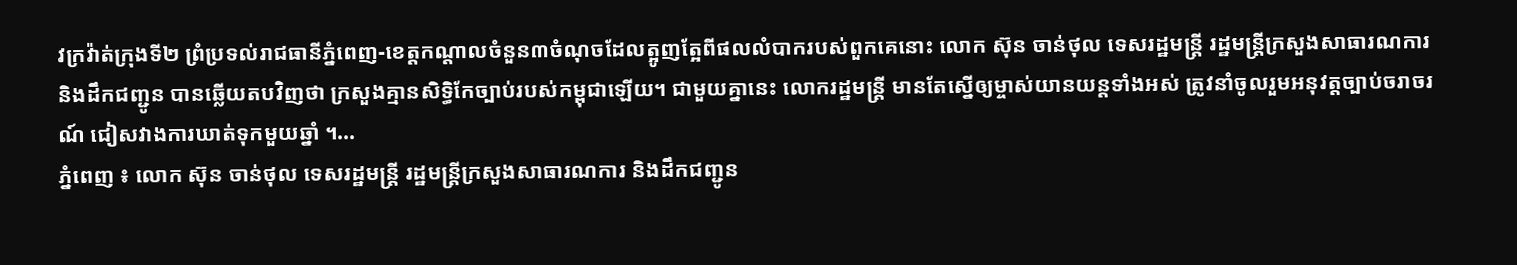វក្រវ៉ាត់ក្រុងទី២ ព្រំប្រទល់រាជធានីភ្នំពេញ-ខេត្តកណ្តាលចំនួន៣ចំណុចដែលត្អូញត្អែពីផលលំបាករបស់ពួកគេនោះ លោក ស៊ុន ចាន់ថុល ទេសរដ្ឋមន្ដ្រី រដ្ឋមន្ដ្រីក្រសួងសាធារណការ និងដឹកជញ្ជូន បានឆ្លើយតបវិញថា ក្រសួងគ្មានសិទ្ធិកែច្បាប់របស់កម្ពុជាឡើយ។ ជាមួយគ្នានេះ លោករដ្ឋមន្រ្តី មានតែស្នើឲ្យម្ចាស់យានយន្ដទាំងអស់ ត្រូវនាំចូលរួមអនុវត្តច្បាប់ចរាចរណ៍ ជៀសវាងការឃាត់ទុកមួយឆ្នាំ ។...
ភ្នំពេញ ៖ លោក ស៊ុន ចាន់ថុល ទេសរដ្ឋមន្ត្រី រដ្ឋមន្ត្រីក្រសួងសាធារណការ និងដឹកជញ្ជូន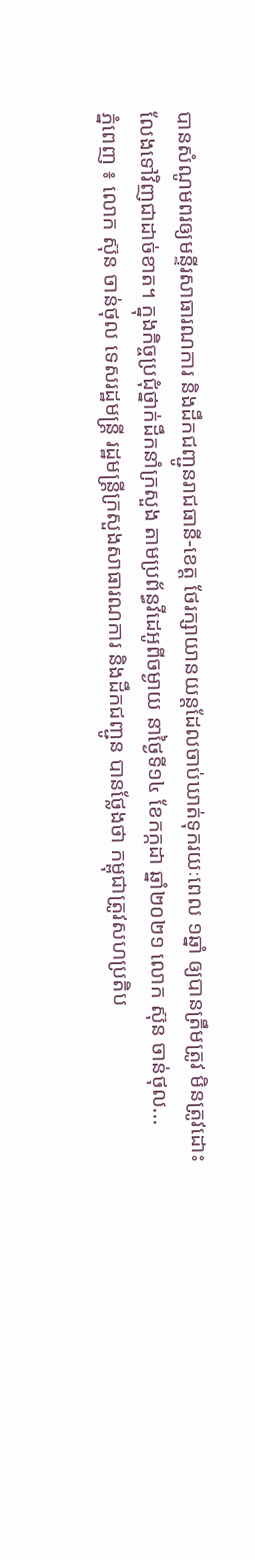បានសំណូមពរឲ្យមន្ទីរសាធារណការ និងដឹកជញ្ជូនរាជធានី-ខេត្ត ថែរក្សាយានយន្តដែលចាប់ឃាត់ទុករយៈពេល ១ឆ្នាំ ឲ្យបានត្រឹមត្រូវ មិនត្រូវដោះលែងទៅវិញជាដាច់ខាត។ ក្នុងកិច្ចប្រជុំថ្នាក់ដឹកនាំក្រសួង តាមប្រព័ន្ធវីដេអូពីចម្ងាយ នាថ្ងៃទី១៤ ខែកក្កដា ឆ្នាំ២០២១ លោក ស៊ុន ចាន់ថុល...
ភ្នំពេញ ៖ លោក ស៊ុន ចាន់ថុល ទេសរដ្ឋមន្ត្រី រដ្ឋមន្ត្រីក្រសួងសាធារណការ និងដឹកជញ្ជូន បានថ្លែងថា កម្ពុជាត្រូវសហប្រតិប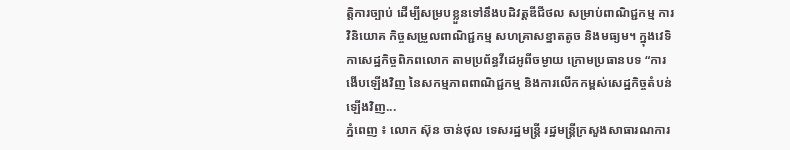ត្តិការច្បាប់ ដើម្បីសម្របខ្លួនទៅនឹងបដិវត្តឌីជីថល សម្រាប់ពាណិជ្ជកម្ម ការវិនិយោគ កិច្ចសម្រួលពាណិជ្ជកម្ម សហគ្រាសខ្នាតតូច និងមធ្យម។ ក្នុងវេទិកាសេដ្ឋកិច្ចពិភពលោក តាមប្រព័ន្ធវីដេអូពីចម្ងាយ ក្រោមប្រធានបទ “ការងើបឡើងវិញ នៃសកម្មភាពពាណិជ្ជកម្ម និងការលើកកម្ពស់សេដ្ឋកិច្ចតំបន់ឡើងវិញ...
ភ្នំពេញ ៖ លោក ស៊ុន ចាន់ថុល ទេសរដ្ឋមន្ដ្រី រដ្ឋមន្ដ្រីក្រសួងសាធារណការ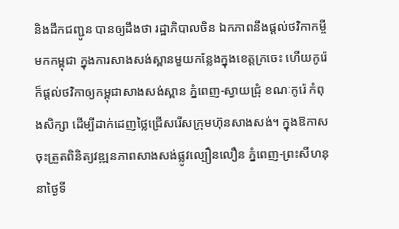និងដឹកជញ្ជូន បានឲ្យដឹងថា រដ្ឋាភិបាលចិន ឯកភាពនឹងផ្ដល់ថវិកាកម្ចីមកកម្ពុជា ក្នុងការសាងសង់ស្ពានមួយកន្លែងក្នុងខេត្តក្រចេះ ហើយកូរ៉េក៏ផ្ដល់ថវិកាឲ្យកម្ពុជាសាងសង់ស្ពាន ភ្នំពេញ-ស្វាយជ្រុំ ខណៈកូរ៉េ កំពុងសិក្សា ដើម្បីដាក់ដេញថ្លៃជ្រើសរើសក្រុមហ៊ុនសាងសង់។ ក្នុងឱកាសចុះត្រួតពិនិត្យវឌ្ឍនភាពសាងសង់ផ្លូវល្បឿនលឿន ភ្នំពេញ-ព្រះសីហនុ នាថ្ងៃទី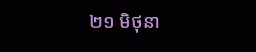២១ មិថុនា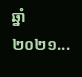ឆ្នាំ២០២១...